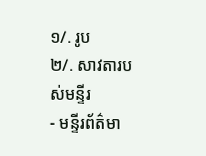១/. រូប
២/. សាវតារបស់មន្ទីរ
- មន្ទីរព័ត៌មា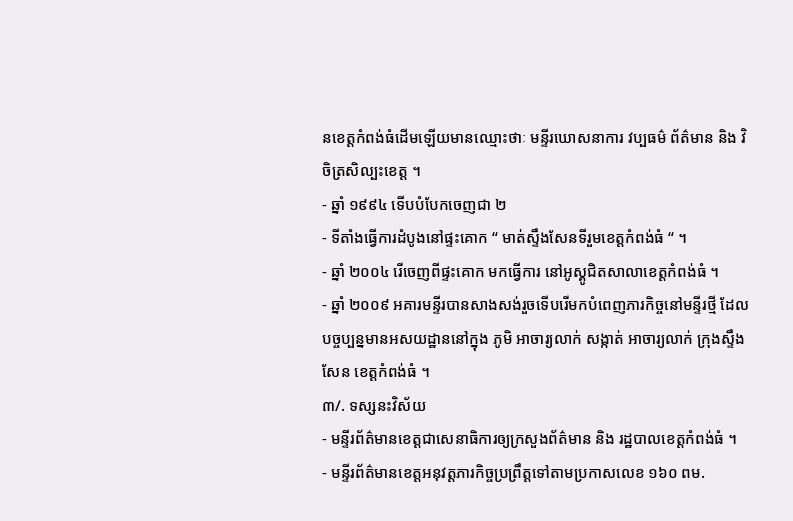នខេត្តកំពង់ធំដើមឡើយមានឈ្មោះថាៈ មន្ទីរឃោសនាការ វប្បធម៌ ព័ត៌មាន និង វិចិត្រសិល្បះខេត្ត ។
- ឆ្នាំ ១៩៩៤ ទើបបំបែកចេញជា ២
- ទីតាំងធ្វើការដំបូងនៅផ្ទះគោក “ មាត់ស្ទឹងសែនទីរួមខេត្តកំពង់ធំ “ ។
- ឆ្នាំ ២០០៤ រើចេញពីផ្ទះគោក មកធ្វើការ នៅអូស្គូជិតសាលាខេត្តកំពង់ធំ ។
- ឆ្នាំ ២០០៩ អគារមន្ទីរបានសាងសង់រួចទើបរើមកបំពេញភារកិច្ចនៅមន្ទីរថ្មី ដែលបច្ចប្បន្នមានអសយដ្ឋាននៅក្នុង ភូមិ អាចារ្យលាក់ សង្កាត់ អាចារ្យលាក់ ក្រុងស្ទឹងសែន ខេត្តកំពង់ធំ ។
៣/. ទស្សនះវិស័យ
- មន្ទីរព័ត៌មានខេត្តជាសេនាធិការឲ្យក្រសួងព័ត៌មាន និង រដ្ឋបាលខេត្តកំពង់ធំ ។
- មន្ទីរព័ត៌មានខេត្តអនុវត្តភារកិច្ចប្រព្រឹត្តទៅតាមប្រកាសលេខ ១៦០ ពម.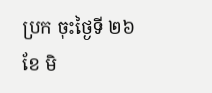ប្រក ចុះថ្ងៃទី ២៦ ខែ មិ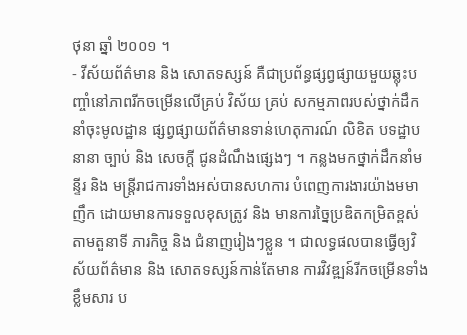ថុនា ឆ្នាំ ២០០១ ។
- វីស័យព័ត៌មាន និង សោតទស្សន៍ គឺជាប្រព័ន្ធផ្សព្វផ្សាយមួយឆ្លុះបញ្ចាំនៅភាពរីកចម្រើនលើគ្រប់ វិស័យ គ្រប់ សកម្មភាពរបស់ថ្នាក់ដឹកនាំចុះមូលដ្ឋាន ផ្សព្វផ្សាយព័ត៌មានទាន់ហេតុការណ៍ លិខិត បទដ្ឋាបនានា ច្បាប់ និង សេចក្ដី ជូនដំណឹងផ្សេងៗ ។ កន្លងមកថ្នាក់ដឹកនាំមន្ទីរ និង មន្ត្រីរាជការទាំងអស់បានសហការ បំពេញការងារយ៉ាងមមាញឹក ដោយមានការទទួលខុសត្រូវ និង មានការច្នៃប្រឌិតកម្រិតខ្ពស់ តាមតួនាទី ភារកិច្ច និង ជំនាញរៀងៗខ្លួន ។ ជាលទ្ធផលបានធ្វើឲ្យវិស័យព័ត៌មាន និង សោតទស្សន៍កាន់តែមាន ការវិវឌ្ឍន៍រីកចម្រើនទាំងខ្លឹមសារ ប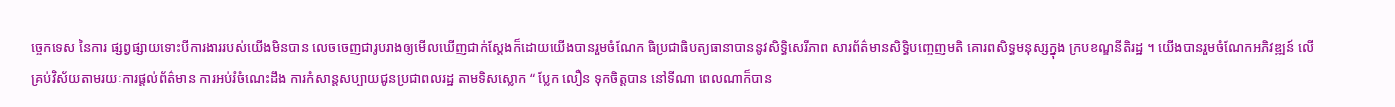ច្ចេកទេស នៃការ ផ្សព្វផ្សាយទោះបីការងាររបស់យើងមិនបាន លេចចេញជារូបរាងឲ្យមើលឃើញជាក់ស្ដែងក៏ដោយយើងបានរួមចំណែក ធិប្រជាធិបត្យធានាបាននូវសិទ្ធិសេរីភាព សារព័ត៌មានសិទ្ធិបញ្ចេញមតិ គោរពសិទ្ធមនុស្សក្នុង ក្របខណ្ឌនីតិរដ្ឋ ។ យើងបានរួមចំណែកអភិវឌ្ឍន៍ លើគ្រប់វិស័យតាមរយៈការផ្ដល់ព័ត៌មាន ការអប់រំចំណេះដឹង ការកំសាន្តសប្បាយជូនប្រជាពលរដ្ឋ តាមទិសស្លោក “ ប្លែក លឿន ទុកចិត្តបាន នៅទីណា ពេលណាក៏បាន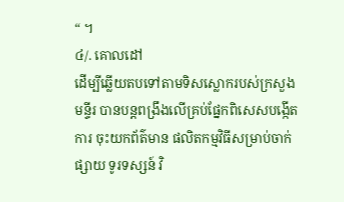“ ។
៤/. គោលដៅ
ដើម្បីឆ្លើយតបទៅតាមទិសស្លោករបស់ក្រសួង មន្ទីរ បានបន្តពង្រឹងលើគ្រប់ផ្នែកពិសេសបង្កើតការ ចុះយកព័ត៌មាន ផលិតកម្មវិធីសម្រាប់ចាក់ផ្សាយ ទូរទស្សន៍ វិ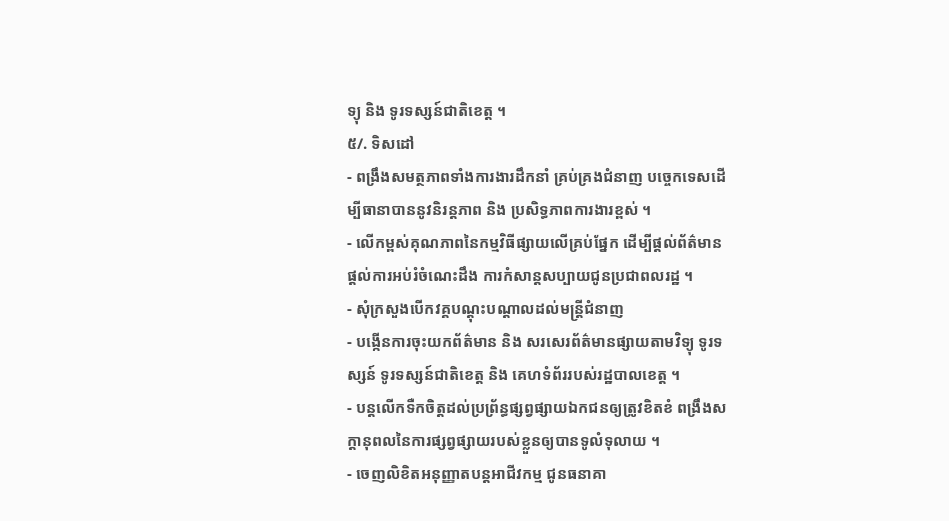ទ្យុ និង ទូរទស្សន៍ជាតិខេត្ត ។
៥/. ទិសដៅ
- ពង្រឹងសមត្ថភាពទាំងការងារដឹកនាំ គ្រប់គ្រងជំនាញ បច្ចេកទេសដើម្បីធានាបាននូវនិរន្តភាព និង ប្រសិទ្ធភាពការងារខ្ពស់ ។
- លើកម្ពស់គុណភាពនៃកម្មវិធីផ្សាយលើគ្រប់ផ្នែក ដើម្បីផ្ដល់ព័ត៌មាន ផ្ដល់ការអប់រំចំណេះដឹង ការកំសាន្តសប្បាយជូនប្រជាពលរដ្ឋ ។
- សុំក្រសួងបើកវគ្គបណ្ដុះបណ្ដាលដល់មន្ត្រីជំនាញ
- បង្កើនការចុះយកព័ត៌មាន និង សរសេរព័ត៌មានផ្សាយតាមវិទ្យុ ទូរទស្សន៍ ទូរទស្សន៍ជាតិខេត្ត និង គេហទំព័ររបស់រដ្ឋបាលខេត្ត ។
- បន្តលើកទឺកចិត្តដល់ប្រព្រ័ន្ធផ្សព្វផ្សាយឯកជនឲ្យត្រូវខិតខំ ពង្រឹងសក្ដានុពលនៃការផ្សព្វផ្សាយរបស់ខ្លួនឲ្យបានទូលំទុលាយ ។
- ចេញលិខិតអនុញ្ញាតបន្តអាជីវកម្ម ជូនធនាគា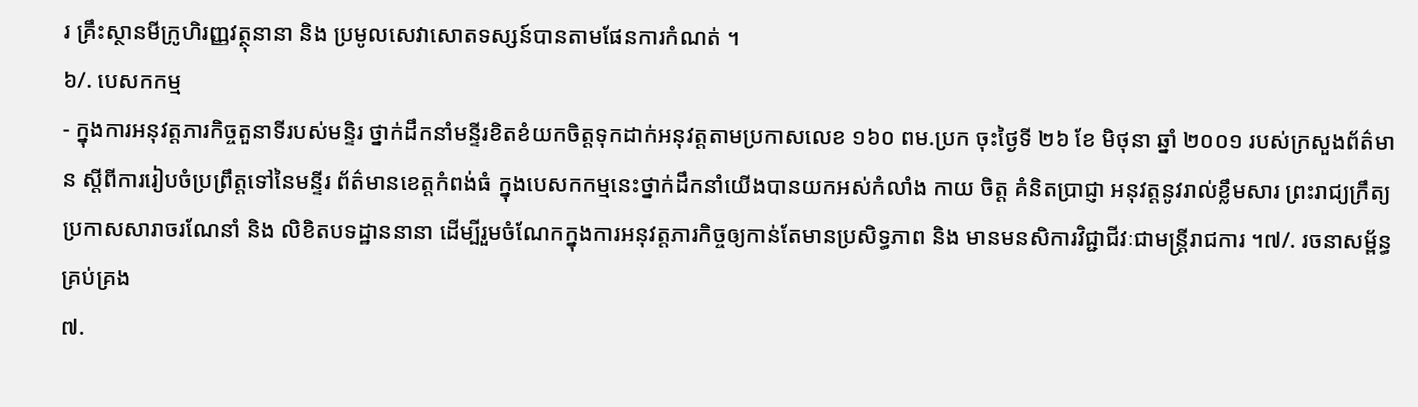រ គ្រឹះស្ថានមីក្រូហិរញ្ញវត្ថុនានា និង ប្រមូលសេវាសោតទស្សន៍បានតាមផែនការកំណត់ ។
៦/. បេសកកម្ម
- ក្នុងការអនុវត្តភារកិច្ចតួនាទីរបស់មន្ទិរ ថ្នាក់ដឹកនាំមន្ទីរខិតខំយកចិត្តទុកដាក់អនុវត្តតាមប្រកាសលេខ ១៦០ ពម.ប្រក ចុះថ្ងៃទី ២៦ ខែ មិថុនា ឆ្នាំ ២០០១ របស់ក្រសួងព័ត៌មាន ស្ដីពីការរៀបចំប្រព្រឹត្តទៅនៃមន្ទីរ ព័ត៌មានខេត្តកំពង់ធំ ក្នុងបេសកកម្មនេះថ្នាក់ដឹកនាំយើងបានយកអស់កំលាំង កាយ ចិត្ត គំនិតប្រាជ្ញា អនុវត្តនូវរាល់ខ្លឹមសារ ព្រះរាជ្យក្រឹត្យ ប្រកាសសារាចរណែនាំ និង លិខិតបទដ្ឋាននានា ដើម្បីរួមចំណែកក្នុងការអនុវត្តភារកិច្ចឲ្យកាន់តែមានប្រសិទ្ធភាព និង មានមនសិការវិជ្ជាជីវៈជាមន្ត្រីរាជការ ។៧/. រចនាសម្ព័ន្ធគ្រប់គ្រង
៧.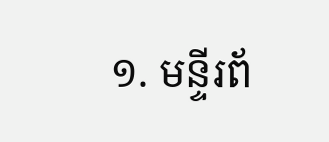១. មន្ទីរព័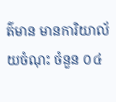ត៌មាន មានការិយាល័យចំណុះ ចំនួន ០៤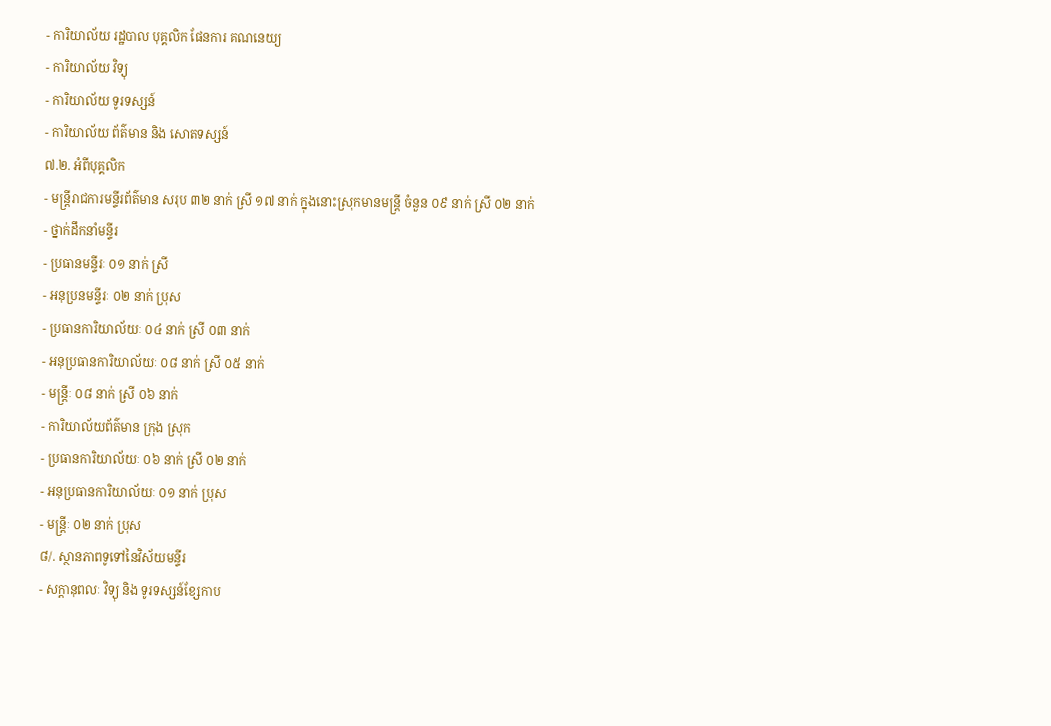- ការិយាល័យ រដ្ឋបាល បុគ្គលិក ផែនការ គណនេយ្យ
- ការិយាល័យ វិទ្យុ
- ការិយាល័យ ទូរទស្សន៍
- ការិយាល័យ ព័ត៌មាន និង សោតទស្សន៍
៧.២. អំពីបុគ្គលិក
- មន្ត្រីរាជការមន្ទីរព័ត៌មាន សរុប ៣២ នាក់ ស្រី ១៧ នាក់ ក្នុងនោះស្រុកមានមន្ត្រី ចំនួន ០៩ នាក់ ស្រី ០២ នាក់
- ថ្នាក់ដឹកនាំមន្ទីរ
- ប្រធានមន្ទីរៈ ០១ នាក់ ស្រី
- អនុប្រនមន្ទីរៈ ០២ នាក់ ប្រុស
- ប្រធានការិយាល័យៈ ០៤ នាក់ ស្រី ០៣ នាក់
- អនុប្រធានការិយាល័យៈ ០៨ នាក់ ស្រី ០៥ នាក់
- មន្ត្រីៈ ០៨ នាក់ ស្រី ០៦ នាក់
- ការិយាល័យព័ត៌មាន ក្រុង ស្រុក
- ប្រធានការិយាល័យៈ ០៦ នាក់ ស្រី ០២ នាក់
- អនុប្រធានការិយាល័យៈ ០១ នាក់ ប្រុស
- មន្ត្រីៈ ០២ នាក់ ប្រុស
៨/. ស្ថានភាពទូទៅនៃវិស័យមន្ទីរ
- សក្ដានុពលៈ វិទ្យុ និង ទូរទស្សន៍ខ្សែកាប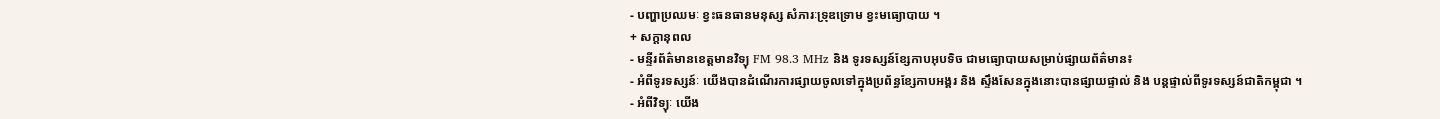- បញ្ហាប្រឈមៈ ខ្វះធនធានមនុស្ស សំភារៈទ្រុឌទ្រោម ខ្វះមធ្យោបាយ ។
+ សក្ដានុពល
- មន្ទីរព័ត៌មានខេត្តមានវិទ្យុ FM 98.3 MHz និង ទូរទស្សន៍ខ្សែកាបអុបទិច ជាមធ្យោបាយសម្រាប់ផ្សាយព័ត៌មាន៖
- អំពីទូរទស្សន៍ៈ យើងបានដំណើរការផ្សាយចូលទៅក្នុងប្រព័ន្ធខ្សែកាបអង្គរ និង ស្ទឹងសែនក្នុងនោះបានផ្សាយផ្ទាល់ និង បន្តផ្ទាល់ពីទូរទស្សន៍ជាតិកម្ពុជា ។
- អំពីវិទ្យុៈ យើង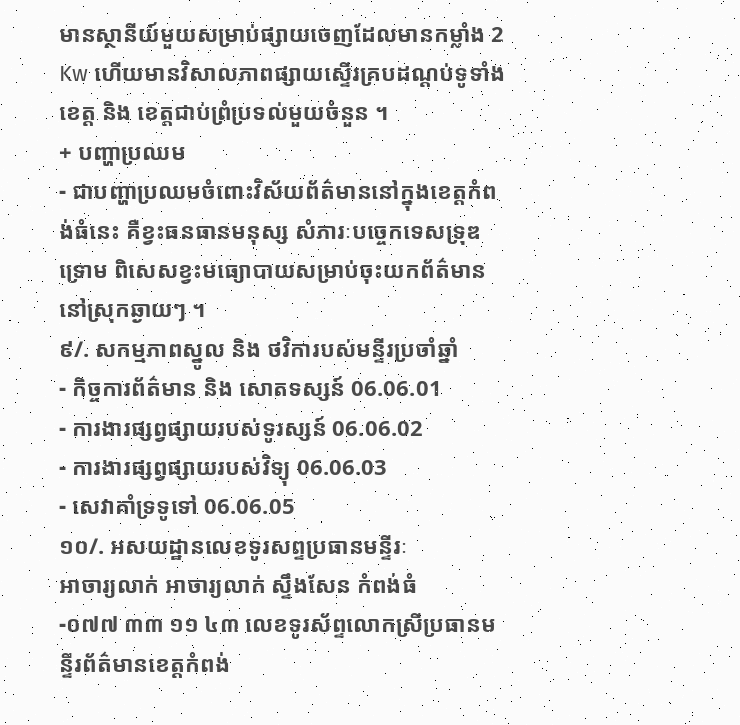មានស្ថានីយ៍មួយសម្រាប់ផ្សាយចេញដែលមានកម្លាំង 2 Kw ហើយមានវិសាលភាពផ្សាយស្ទើរគ្របដណ្ដប់ទូទាំងខេត្ត និង ខេត្តជាប់ព្រំប្រទល់មួយចំនួន ។
+ បញ្ហាប្រឈម
- ជាបញ្ហាប្រឈមចំពោះវិស័យព័ត៌មាននៅក្នុងខេត្តកំពង់ធំនេះ គឺខ្វះធនធានមនុស្ស សំភារៈបច្ចេកទេសទ្រុឌទ្រោម ពិសេសខ្វះមធ្យោបាយសម្រាប់ចុះយកព័ត៌មាន នៅស្រុកឆ្ងាយៗ ។
៩/. សកម្មភាពស្នូល និង ថវិការបស់មន្ទីរប្រចាំឆ្នាំ
- កិច្ចការព័ត៌មាន និង សោតទស្សន៍ 06.06.01
- ការងារផ្សព្វផ្សាយរបស់ទូរស្សន៍ 06.06.02
- ការងារផ្សព្វផ្សាយរបស់វិទ្យុ 06.06.03
- សេវាគាំទ្រទូទៅ 06.06.05
១០/. អសយដ្ឋានលេខទូរសព្ទប្រធានមន្ទីរៈ
អាចារ្យលាក់ អាចារ្យលាក់ ស្ទឹងសែន កំពង់ធំ
-០៧៧ ៣៣ ១១ ៤៣ លេខទូរស័ព្ទលោកស្រីប្រធានមន្ទីរព័ត៌មានខេត្តកំពង់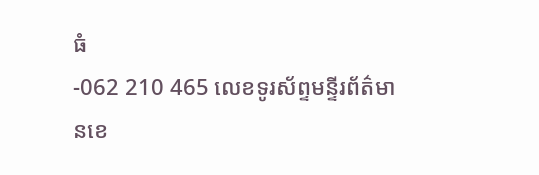ធំ
-062 210 465 លេខទូរស័ព្ទមន្ទីរព័ត៌មានខេ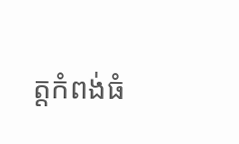ត្តកំពង់ធំ